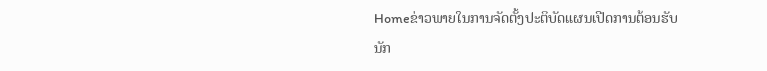Homeຂ່າວພາຍໃນການຈັດຕັ້ງປະຕິບັດແຜນເປີດການຕ້ອນຮັບນັກ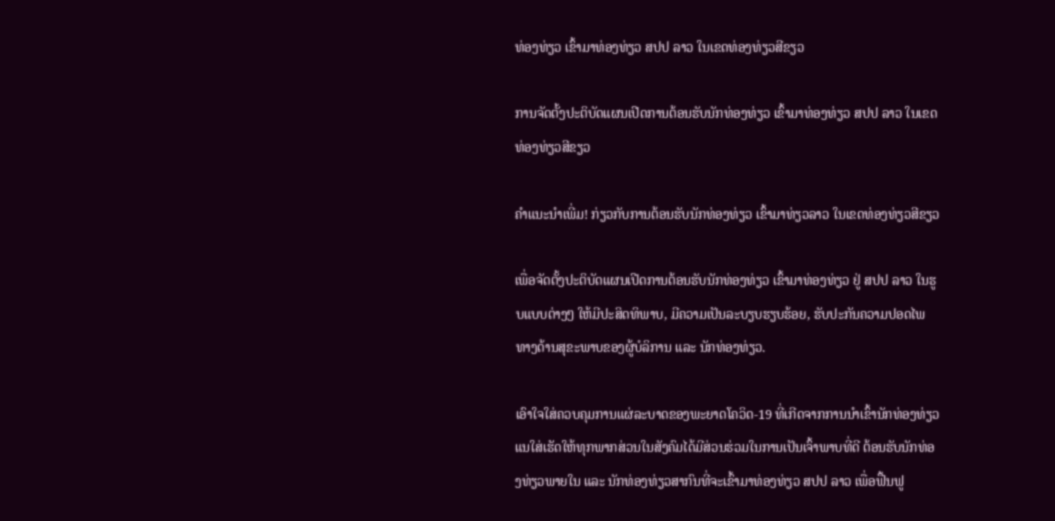ທ່ອງທ່ຽວ ເຂົ້າມາທ່ອງທ່ຽວ ສປປ ລາວ ໃນເຂດທ່ອງທ່ຽວສີຂຽວ

ການຈັດຕັ້ງປະຕິບັດແຜນເປີດການຕ້ອນຮັບນັກທ່ອງທ່ຽວ ເຂົ້າມາທ່ອງທ່ຽວ ສປປ ລາວ ໃນເຂດທ່ອງທ່ຽວສີຂຽວ

ຄຳແນະນຳເພີ່ມ! ກ່ຽວກັບການຕ້ອນຮັບນັກທ່ອງທ່ຽວ ເຂົ້າມາທ່ຽວລາວ ໃນເຂດທ່ອງທ່ຽວສີຂຽວ

ເພື່ອຈັດຕັ້ງປະຕິບັດແຜນເປີດການຕ້ອນຮັບນັກທ່ອງທ່ຽວ ເຂົ້າມາທ່ອງທ່ຽວ ຢູ່ ສປປ ລາວ ໃນຮູບແບບຕ່າງໆ ໃຫ້ມີປະສິດທິພາບ, ມີຄວາມເປັນລະບຽບຮຽບຮ້ອຍ, ຮັບປະກັນຄວາມປອດໄພທາງດ້ານສຸຂະພາບຂອງຜູ້ບໍລິການ ແລະ ນັກທ່ອງທ່ຽວ.

ເອົາໃຈໃສ່ຄວບຄຸມການແຜ່ລະບາດຂອງພະຍາດໂຄວິດ-19 ທີ່ເກີດຈາກການນໍາເຂົ້ານັກທ່ອງທ່ຽວ ແນໃສ່ເຮັດໃຫ້ທຸກພາກສ່ວນໃນສັງຄົມໄດ້ມີສ່ວນຮ່ວມໃນການເປັນເຈົ້າພາບທີ່ດີ ຕ້ອນຮັບນັກທ່ອງທ່ຽວພາຍໃນ ແລະ ນັກທ່ອງທ່ຽວສາກົນທີ່ຈະເຂົ້າມາທ່ອງທ່ຽວ ສປປ ລາວ ເພື່ອຟື້ນຟູ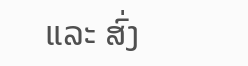ແລະ ສົ່ງ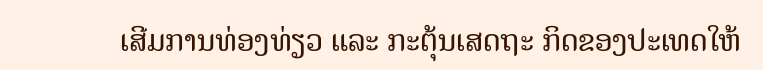ເສີມການທ່ອງທ່ຽວ ແລະ ກະຕຸ້ນເສດຖະ ກິດຂອງປະເທດໃຫ້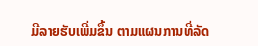ມີລາຍຮັບເພີ່ມຂຶ້ນ ຕາມແຜນການທີ່ລັດ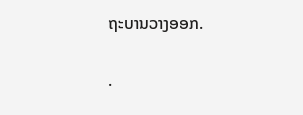ຖະບານວາງອອກ.

.